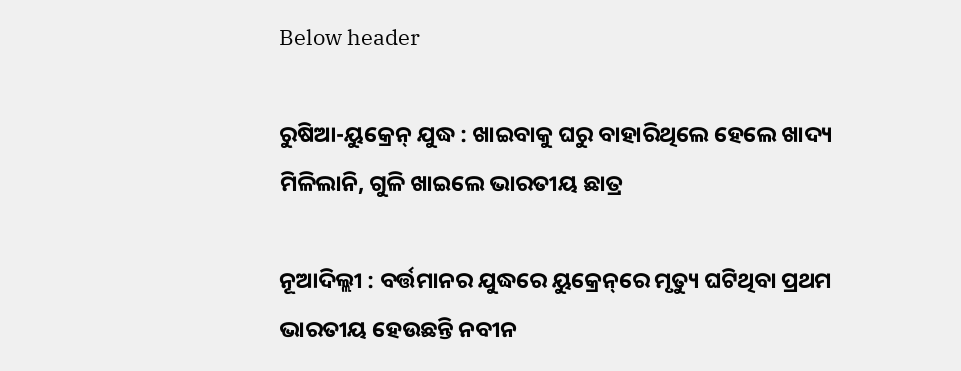Below header

ରୁଷିଆ-ୟୁକ୍ରେନ୍‌ ଯୁଦ୍ଧ : ଖାଇବାକୁ ଘରୁ ବାହାରିଥିଲେ ହେଲେ ଖାଦ୍ୟ ମିଳିଲାନି, ଗୁଳି ଖାଇଲେ ଭାରତୀୟ ଛାତ୍ର

ନୂଆଦିଲ୍ଲୀ : ବର୍ତ୍ତମାନର ଯୁଦ୍ଧରେ ୟୁକ୍ରେନ୍‌ରେ ମୃତ୍ୟୁ ଘଟିଥିବା ପ୍ରଥମ ଭାରତୀୟ ହେଉଛନ୍ତି ନବୀନ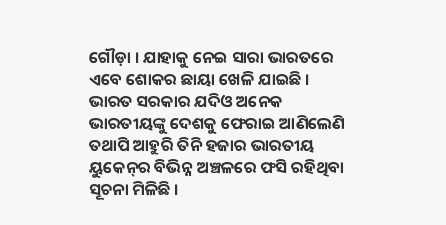ଗୌଡ଼ା । ଯାହାକୁ ନେଇ ସାରା ଭାରତରେ ଏବେ ଶୋକର ଛାୟା ଖେଳି ଯାଇଛି । ଭାରତ ସରକାର ଯଦିଓ ଅନେକ ଭାରତୀୟଙ୍କୁ ଦେଶକୁ ଫେରାଇ ଆଣିଲେଣି ତଥାପି ଆହୁରି ତିନି ହଜାର ଭାରତୀୟ ୟୁକେନ୍‌ର ବିଭିନ୍ନ ଅଞ୍ଚଳରେ ଫସି ରହିଥିବା ସୂଚନା ମିଳିଛି ।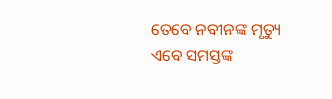ତେବେ ନବୀନଙ୍କ ମୃତ୍ୟୁ ଏବେ ସମସ୍ତଙ୍କ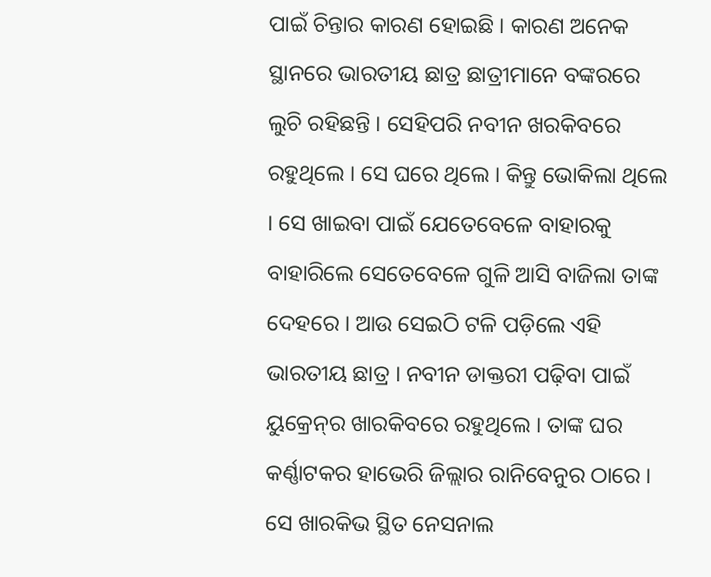ପାଇଁ ଚିନ୍ତାର କାରଣ ହୋଇଛି । କାରଣ ଅନେକ ସ୍ଥାନରେ ଭାରତୀୟ ଛାତ୍ର ଛାତ୍ରୀମାନେ ବଙ୍କରରେ ଲୁଚି ରହିଛନ୍ତି । ସେହିପରି ନବୀନ ଖରକିବରେ ରହୁଥିଲେ । ସେ ଘରେ ଥିଲେ । କିନ୍ତୁ ଭୋକିଲା ଥିଲେ । ସେ ଖାଇବା ପାଇଁ ଯେତେବେଳେ ବାହାରକୁ ବାହାରିଲେ ସେତେବେଳେ ଗୁଳି ଆସି ବାଜିଲା ତାଙ୍କ ଦେହରେ । ଆଉ ସେଇଠି ଟଳି ପଡ଼ିଲେ ଏହି ଭାରତୀୟ ଛାତ୍ର । ନବୀନ ଡାକ୍ତରୀ ପଢ଼ିବା ପାଇଁ ୟୁକ୍ରେନ୍‌ର ଖାରକିବରେ ରହୁଥିଲେ । ତାଙ୍କ ଘର କର୍ଣ୍ଣାଟକର ହାଭେରି ଜିଲ୍ଲାର ରାନିବେନୁର ଠାରେ । ସେ ଖାରକିଭ ସ୍ଥିତ ନେସନାଲ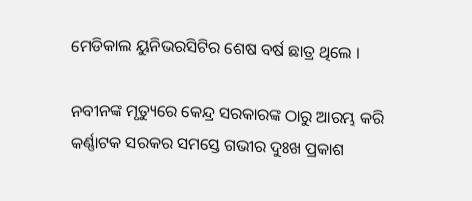ମେଡିକାଲ ୟୁନିଭରସିଟିର ଶେଷ ବର୍ଷ ଛାତ୍ର ଥିଲେ ।

ନବୀନଙ୍କ ମୃତ୍ୟୁରେ କେନ୍ଦ୍ର ସରକାରଙ୍କ ଠାରୁ ଆରମ୍ଭ କରି କର୍ଣ୍ଣାଟକ ସରକର ସମସ୍ତେ ଗଭୀର ଦୁଃଖ ପ୍ରକାଶ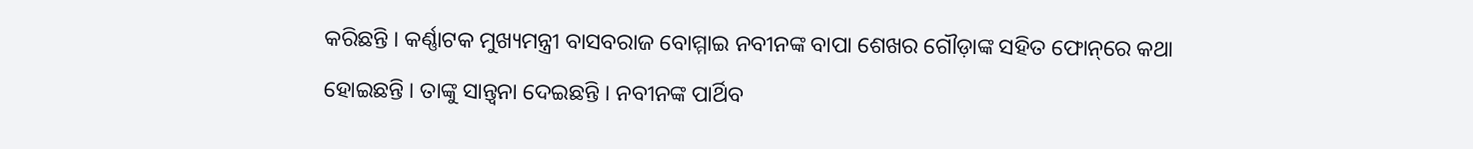କରିଛନ୍ତି । କର୍ଣ୍ଣାଟକ ମୁଖ୍ୟମନ୍ତ୍ରୀ ବାସବରାଜ ବୋମ୍ମାଇ ନବୀନଙ୍କ ବାପା ଶେଖର ଗୌଡ଼ାଙ୍କ ସହିତ ଫୋନ୍‌ରେ କଥା ହୋଇଛନ୍ତି । ତାଙ୍କୁ ସାନ୍ତ୍ୱନା ଦେଇଛନ୍ତି । ନବୀନଙ୍କ ପାର୍ଥିବ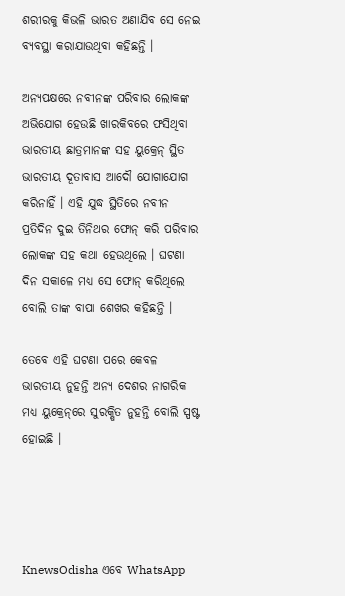ଶରୀରକୁ କିଭଳି ଭାରତ ଅଣାଯିବ ସେ ନେଇ ବ୍ୟବସ୍ଥା କରାଯାଉଥିବା କହିଛନ୍ତି ।

ଅନ୍ୟପକ୍ଷରେ ନବୀନଙ୍କ ପରିବାର ଲୋକଙ୍କ ଅଭିଯୋଗ ହେଉଛି ଖାରକିବରେ ଫସିଥିବା ଭାରତୀୟ ଛାତ୍ରମାନଙ୍କ ସହ ୟୁକ୍ରେନ୍‌ ସ୍ଥିତ ଭାରତୀୟ ଦୂତାବାସ ଆଦୌ ଯୋଗାଯୋଗ କରିନାହିଁ । ଏହି ଯୁଦ୍ଧ ସ୍ଥିତିରେ ନବୀନ ପ୍ରତିଦିନ ଦୁଇ ତିନିଥର ଫୋନ୍‌ କରି ପରିବାର ଲୋକଙ୍କ ସହ କଥା ହେଉଥିଲେ । ଘଟଣା ଦିନ ସକାଳେ ମଧ୍ୟ ସେ ଫୋନ୍‌ କରିଥିଲେ ବୋଲି ତାଙ୍କ ବାପା ଶେଖର କହିଛନ୍ତି ।

ତେବେ ଏହି ଘଟଣା ପରେ କେବଳ ଭାରତୀୟ ନୁହନ୍ତି ଅନ୍ୟ ଦେଶର ନାଗରିକ ମଧ୍ୟ ୟୁକ୍ରେନ୍‌ରେ ସୁରକ୍ଷିତ ନୁହନ୍ତି ବୋଲି ସ୍ପଷ୍ଟ ହୋଇଛି ।




KnewsOdisha ଏବେ WhatsApp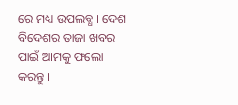ରେ ମଧ୍ୟ ଉପଲବ୍ଧ । ଦେଶ ବିଦେଶର ତାଜା ଖବର ପାଇଁ ଆମକୁ ଫଲୋ କରନ୍ତୁ ।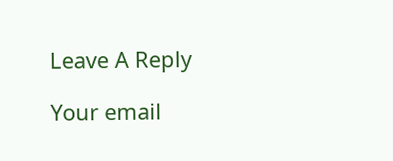Leave A Reply

Your email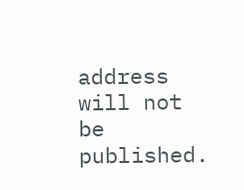address will not be published.